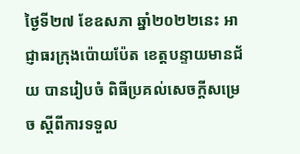ថ្ងៃទី២៧ ខែឧសភា ឆ្នាំ២០២២នេះ អាជ្ញាធរក្រុងប៉ោយប៉ែត ខេត្តបន្ទាយមានជ័យ បានរៀបចំ ពិធីប្រគល់សេចក្តីសម្រេច ស្ដីពីការទទួល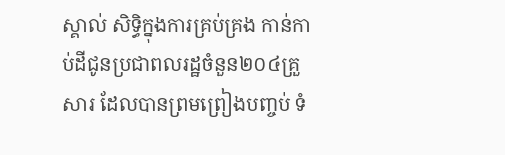ស្គាល់ សិទ្ធិក្នុងការគ្រប់គ្រង កាន់កាប់ដីជូនប្រជាពលរដ្ឋចំនួន២០៤គ្រួសារ ដែលបានព្រមព្រៀងបញ្ចប់ ទំ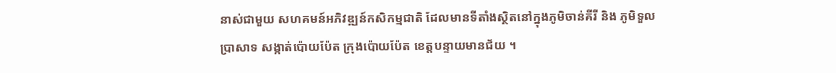នាស់ជាមួយ សហគមន៍អភិវឌ្ឍន៍កសិកម្មជាតិ ដែលមានទីតាំងស្ថិតនៅក្នុងភូមិចាន់គីរី និង ភូមិទួលប្រាសាទ សង្កាត់ប៉ោយប៉ែត ក្រុងប៉ោយប៉ែត ខេត្តបន្ទាយមានជ័យ ។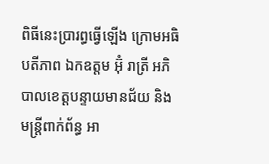ពិធីនេះប្រារព្ធធ្វើឡើង ក្រោមអធិបតីភាព ឯកឧត្តម អ៊ុំ រាត្រី អភិបាលខេត្តបន្ទាយមានជ័យ និងមន្ត្រីពាក់ព័ន្ធ អា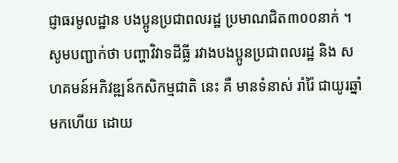ជ្ញាធរមូលដ្ឋាន បងប្អូនប្រជាពលរដ្ឋ ប្រមាណជិត៣០០នាក់ ។
សូមបញ្ជាក់ថា បញ្ហាវិវាទដីធ្លី រវាងបងប្អូនប្រជាពលរដ្ឋ និង សហគមន៍អភិវឌ្ឍន៍កសិកម្មជាតិ នេះ គឺ មានទំនាស់ រាំរ៉ៃ ជាយូរឆ្នាំមកហើយ ដោយ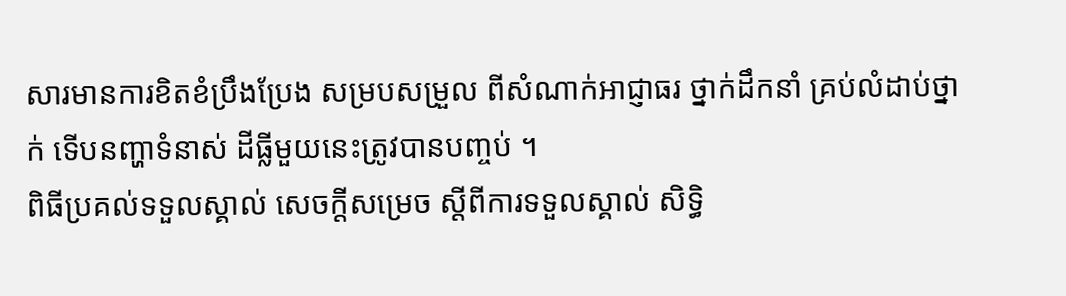សារមានការខិតខំប្រឹងប្រែង សម្របសម្រួល ពីសំណាក់អាជ្ញាធរ ថ្នាក់ដឹកនាំ គ្រប់លំដាប់ថ្នាក់ ទើបនញ្ហាទំនាស់ ដីធ្លីមួយនេះត្រូវបានបញ្ចប់ ។
ពិធីប្រគល់ទទួលស្គាល់ សេចក្តីសម្រេច ស្ដីពីការទទួលស្គាល់ សិទ្ធិ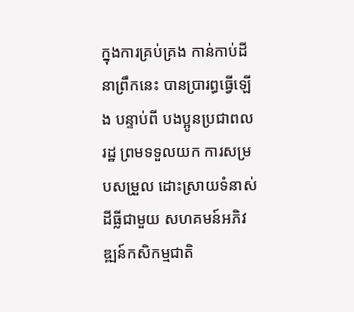ក្នុងការគ្រប់គ្រង កាន់កាប់ដី នាព្រឹកនេះ បានប្រារព្ធធ្វើឡើង បន្ទាប់ពី បងប្អូនប្រជាពលរដ្ឋ ព្រមទទួលយក ការសម្របសម្រួល ដោះស្រាយទំនាស់ដីធ្លីជាមួយ សហគមន៍អភិវឌ្ឍន៍កសិកម្មជាតិ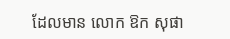ដែលមាន លោក ឱក សុផា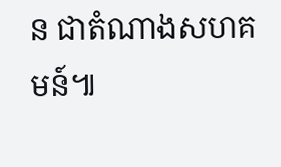ន ជាតំណាងសហគមន៍៕